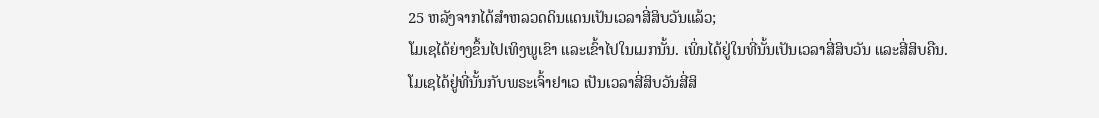25 ຫລັງຈາກໄດ້ສຳຫລວດດິນແດນເປັນເວລາສີ່ສິບວັນແລ້ວ;
ໂມເຊໄດ້ຍ່າງຂຶ້ນໄປເທິງພູເຂົາ ແລະເຂົ້າໄປໃນເມກນັ້ນ. ເພິ່ນໄດ້ຢູ່ໃນທີ່ນັ້ນເປັນເວລາສີ່ສິບວັນ ແລະສີ່ສິບຄືນ.
ໂມເຊໄດ້ຢູ່ທີ່ນັ້ນກັບພຣະເຈົ້າຢາເວ ເປັນເວລາສີ່ສິບວັນສີ່ສິ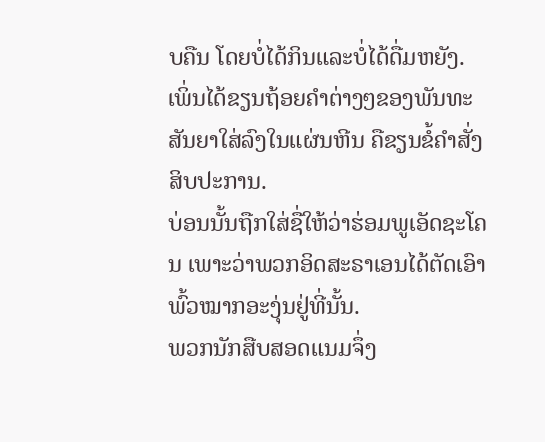ບຄືນ ໂດຍບໍ່ໄດ້ກິນແລະບໍ່ໄດ້ດື່ມຫຍັງ. ເພິ່ນໄດ້ຂຽນຖ້ອຍຄຳຕ່າງໆຂອງພັນທະສັນຍາໃສ່ລົງໃນແຜ່ນຫີນ ຄືຂຽນຂໍ້ຄຳສັ່ງສິບປະການ.
ບ່ອນນັ້ນຖືກໃສ່ຊື່ໃຫ້ວ່າຮ່ອມພູເອັດຊະໂຄນ ເພາະວ່າພວກອິດສະຣາເອນໄດ້ຕັດເອົາພົ້ວໝາກອະງຸ່ນຢູ່ທີ່ນັ້ນ.
ພວກນັກສືບສອດແນມຈຶ່ງ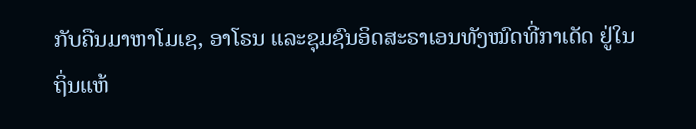ກັບຄືນມາຫາໂມເຊ, ອາໂຣນ ແລະຊຸມຊົນອິດສະຣາເອນທັງໝົດທີ່ກາເດັດ ຢູ່ໃນຖິ່ນແຫ້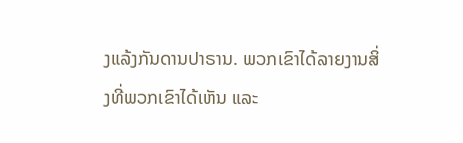ງແລ້ງກັນດານປາຣານ. ພວກເຂົາໄດ້ລາຍງານສິ່ງທີ່ພວກເຂົາໄດ້ເຫັນ ແລະ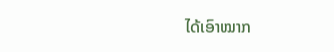ໄດ້ເອົາໝາກ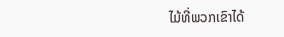ໄມ້ທີ່ພວກເຂົາໄດ້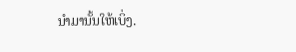ນຳມານັ້ນໃຫ້ເບິ່ງ.